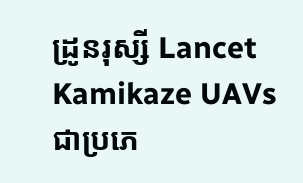ដ្រូនរុស្សី Lancet Kamikaze UAVs ជាប្រភេ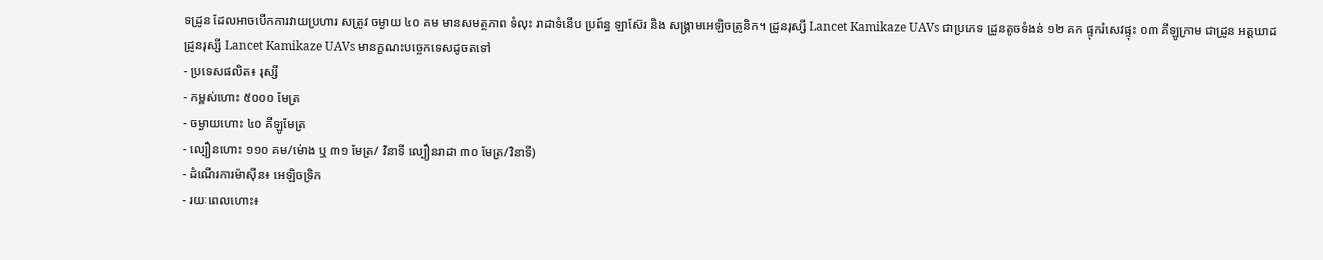ទដ្រូន ដែលអាចបើកការវាយប្រហារ សត្រូវ ចម្ងាយ ៤០ គម មានសមត្ថភាព ទំលុះ រាដាទំនើប ប្រព៍ន្ធ ឡាស៊ែរ និង សង្រ្គាមអេឡិចត្រូនិក។ ដ្រូនរុស្សី Lancet Kamikaze UAVs ជាប្រភេទ ដ្រូនតូចទំងន់ ១២ គក ផ្ទុករំសេវផ្ទុះ ០៣ គីឡូក្រាម ជាដ្រូន អត្តឃាដ
ដ្រូនរុស្សី Lancet Kamikaze UAVs មានក្ខណះបច្ចេកទេសដូចតទៅ
- ប្រទេសផលិត៖ រុស្សី
- កម្ពស់ហោះ ៥០០០ មែត្រ
- ចម្ងាយហោះ ៤០ គីឡូមែត្រ
- ល្បឿនហោះ ១១០ គម/ម់ោង ឬ ៣១ មែត្រ/ វិនាទី ល្បឿនរាដា ៣០ មែត្រ/វិនាទី)
- ដំណើរការម៉ាស៊ីន៖ អេឡិចទ្រិក
- រយៈពេលហោះ៖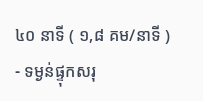៤០ នាទី ( ១,៨ គម/នាទី )
- ទម្ងន់ផ្ទុកសរុ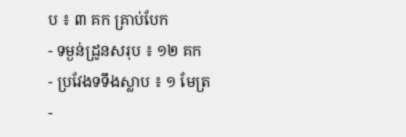ប ៖ ៣ គក គ្រាប់បែក
- ទម្ងន់ដ្រូនសរុប ៖ ១២ គក
- ប្រវែងទទឹងស្លាប ៖ ១ មែត្រ
-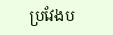ប្រវែងប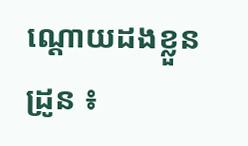ណ្តោយដងខ្លួនដ្រូន ៖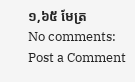១,៦៥ មែត្រ
No comments:
Post a Comment